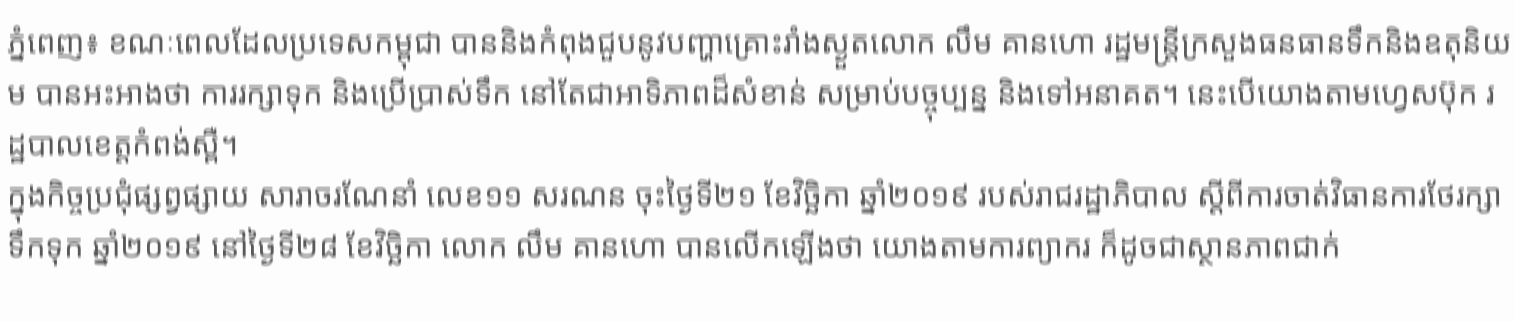ភ្នំពេញ៖ ខណៈពេលដែលប្រទេសកម្ពុជា បាននិងកំពុងជួបនូវបញ្ហាគ្រោះរាំងស្ងួតលោក លឹម គានហោ រដ្ឋមន្ត្រីក្រសួងធនធានទឹកនិងឧតុនិយម បានអះអាងថា ការរក្សាទុក និងប្រើប្រាស់ទឹក នៅតែជាអាទិភាពដ៏សំខាន់ សម្រាប់បច្ចុប្បន្ន និងទៅអនាគត។ នេះបើយោងតាមហ្វេសប៊ុក រដ្ឋបាលខេត្តកំពង់ស្ពឺ។
ក្នុងកិច្ចប្រជុំផ្សព្វផ្សាយ សារាចរណែនាំ លេខ១១ សរណន ចុះថ្ងៃទី២១ ខែវិច្ឆិកា ឆ្នាំ២០១៩ របស់រាជរដ្ឋាភិបាល ស្ដីពីការចាត់វិធានការថែរក្សាទឹកទុក ឆ្នាំ២០១៩ នៅថ្ងៃទី២៨ ខែវិច្ឆិកា លោក លឹម គានហោ បានលើកឡើងថា យោងតាមការព្យាករ ក៏ដូចជាស្ថានភាពជាក់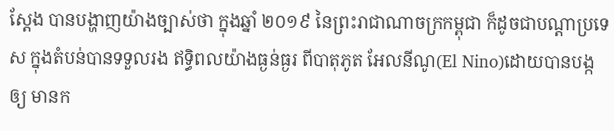ស្តែង បានបង្ហាញយ៉ាងច្បាស់ថា ក្នុងឆ្នាំ ២០១៩ នៃព្រះរាជាណាចក្រកម្ពុជា ក៏ដូចជាបណ្តាប្រទេស ក្នុងតំបន់បានទទួលរង ឥទ្ធិពលយ៉ាងធ្ងន់ធ្ងរ ពីបាតុភូត អែលនីណូ(El Nino)ដោយបានបង្កឲ្យ មានក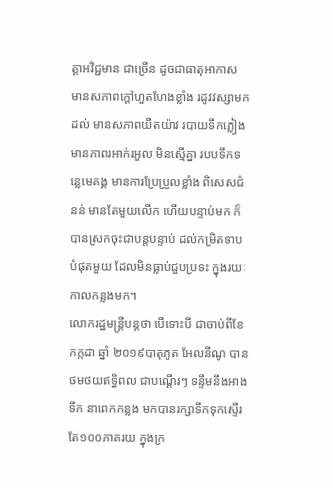ត្តាអវិជ្ជមាន ជាច្រើន ដូចជាធាតុអាកាស មានសភាពក្តៅហួតហែងខ្លាំង រដូវវស្សាមកដល់ មានសភាពយឺតយ៉ាវ របាយទឹកភ្លៀង មានភាពរអាក់រអួល មិនស្មើគ្នា របបទឹកទន្លេមេគង្គ មានការប្រែប្រួលខ្លាំង ពិសេសជំនន់ មានតែមួយលើក ហើយបន្ទាប់មក ក៏បានស្រកចុះជាបន្តបន្ទាប់ ដល់កម្រិតទាបបំផុតមួយ ដែលមិនធ្លាប់ជួបប្រទះ ក្នុងរយៈកាលកន្លងមក។
លោករដ្ឋមន្រ្តីបន្តថា បើទោះបី ជាចាប់ពីខែកក្កដា ឆ្នាំ ២០១៩បាតុភូត អែលនីណូ បានថមថយឥទ្ធិពល ជាបណ្តើរៗ ទន្ទឹមនឹងអាងទឹក នាពេកកន្លង មកបានរក្សាទឹកទុកស្ទើរ តែ១០០ភាគរយ ក្នុងក្រ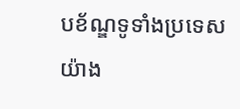បខ័ណ្ឌទូទាំងប្រទេស យ៉ាង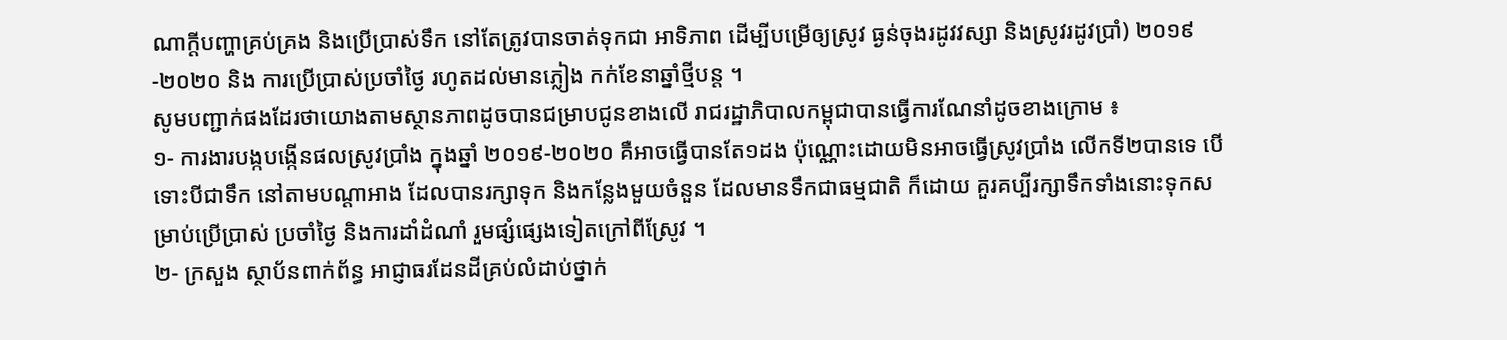ណាក្តីបញ្ហាគ្រប់គ្រង និងប្រើប្រាស់ទឹក នៅតែត្រូវបានចាត់ទុកជា អាទិភាព ដើម្បីបម្រើឲ្យស្រូវ ធ្ងន់ចុងរដូវវស្សា និងស្រូវរដូវប្រាំ) ២០១៩ -២០២០ និង ការប្រើប្រាស់ប្រចាំថ្ងៃ រហូតដល់មានភ្លៀង កក់ខែនាឆ្នាំថ្មីបន្ត ។
សូមបញ្ជាក់ផងដែរថាយោងតាមស្ថានភាពដូចបានជម្រាបជូនខាងលើ រាជរដ្ឋាភិបាលកម្ពុជាបានធ្វើការណែនាំដូចខាងក្រោម ៖
១- ការងារបង្កបង្កើនផលស្រូវប្រាំង ក្នុងឆ្នាំ ២០១៩-២០២០ គឺអាចធ្វើបានតែ១ដង ប៉ុណ្ណោះដោយមិនអាចធ្វើស្រូវប្រាំង លើកទី២បានទេ បើទោះបីជាទឹក នៅតាមបណ្តាអាង ដែលបានរក្សាទុក និងកន្លែងមួយចំនួន ដែលមានទឹកជាធម្មជាតិ ក៏ដោយ គួរគប្បីរក្សាទឹកទាំងនោះទុកសម្រាប់ប្រើប្រាស់ ប្រចាំថ្ងៃ និងការដាំដំណាំ រួមផ្សំផ្សេងទៀតក្រៅពីស្រែូវ ។
២- ក្រសួង ស្ថាប័នពាក់ព័ន្ធ អាជ្ញាធរដែនដីគ្រប់លំដាប់ថ្នាក់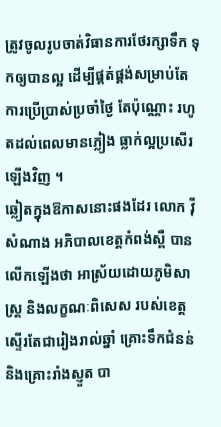ត្រូវចូលរូបចាត់វិធានការថែរក្សាទឹក ទុកឲ្យបានល្អ ដើម្បីផ្គត់ផ្គង់សម្រាប់តែ ការប្រើប្រាស់ប្រចាំថ្ងៃ តែប៉ុណ្ណោះ រហូតដល់ពេលមានភ្លៀង ធ្លាក់ល្អប្រសើរ ឡើងវិញ ។
ឆ្លៀតក្នុងឱកាសនោះផងដែរ លោក វ៉ី សំណាង អភិបាលខេត្តកំពង់ស្ពឺ បានលើកឡើងថា អាស្រ័យដោយភូមិសាស្ត្រ និងលក្ខណៈពិសេស របស់ខេត្តស្ទើរតែជារៀងរាល់ឆ្នាំ គ្រោះទឹកជំនន់ និងគ្រោះរាំងស្ញួត បា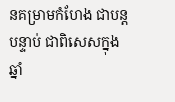នគម្រាមកំហែង ជាបន្តបន្ទាប់ ជាពិសេសក្នុងឆ្នាំ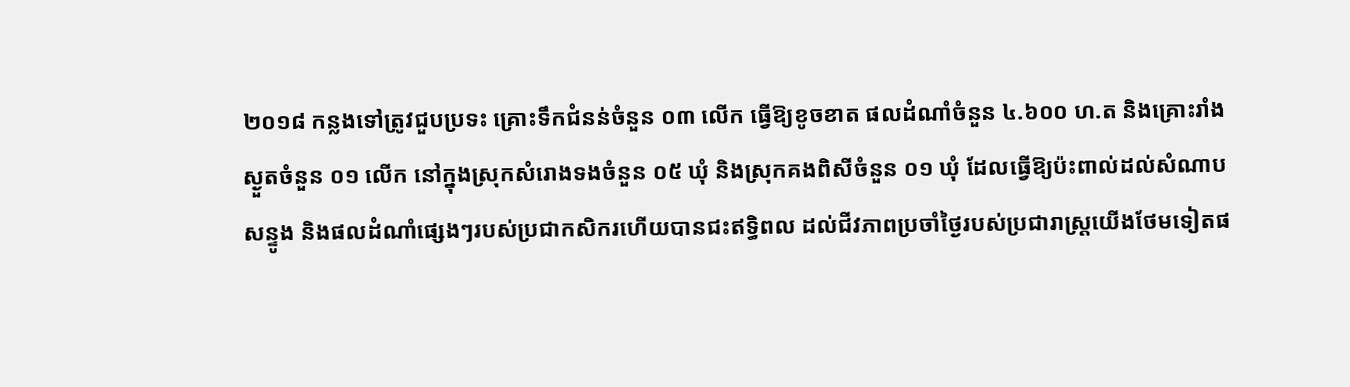២០១៨ កន្លងទៅត្រូវជួបប្រទះ គ្រោះទឹកជំនន់ចំនួន ០៣ លើក ធ្វើឱ្យខូចខាត ផលដំណាំចំនួន ៤.៦០០ ហ.ត និងគ្រោះរាំងស្ងួតចំនួន ០១ លើក នៅក្នុងស្រុកសំរោងទងចំនួន ០៥ ឃុំ និងស្រុកគងពិសីចំនួន ០១ ឃុំ ដែលធ្វើឱ្យប៉ះពាល់ដល់សំណាប សន្ទូង និងផលដំណាំផ្សេងៗរបស់ប្រជាកសិករហើយបានជះឥទ្ធិពល ដល់ជីវភាពប្រចាំថ្ងៃរបស់ប្រជារាស្រ្តយើងថែមទៀតផ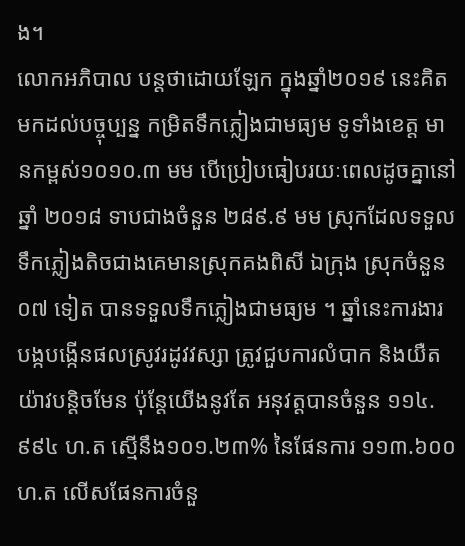ង។
លោកអភិបាល បន្តថាដោយឡែក ក្នុងឆ្នាំ២០១៩ នេះគិតមកដល់បច្ចុប្បន្ន កម្រិតទឹកភ្លៀងជាមធ្យម ទូទាំងខេត្ត មានកម្ពស់១០១០.៣ មម បើប្រៀបធៀបរយៈពេលដូចគ្នានៅឆ្នាំ ២០១៨ ទាបជាងចំនួន ២៨៩.៩ មម ស្រុកដែលទទួលទឹកភ្លៀងតិចជាងគេមានស្រុកគងពិសី ឯក្រុង ស្រុកចំនួន ០៧ ទៀត បានទទួលទឹកភ្លៀងជាមធ្យម ។ ឆ្នាំនេះការងារ បង្កបង្កើនផលស្រូវរដូវវស្សា ត្រូវជួបការលំបាក និងយឺតយ៉ាវបន្តិចមែន ប៉ុន្តែយើងនូវតែ អនុវត្តបានចំនួន ១១៤.៩៩៤ ហ.ត ស្មើនឹង១០១.២៣% នៃផែនការ ១១៣.៦០០ ហ.ត លើសផែនការចំនួ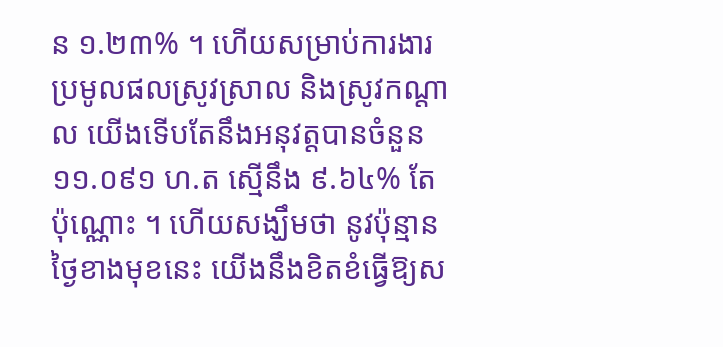ន ១.២៣% ។ ហើយសម្រាប់ការងារប្រមូលផលស្រូវស្រាល និងស្រូវកណ្តាល យើងទើបតែនឹងអនុវត្តបានចំនួន ១១.០៩១ ហ.ត ស្មើនឹង ៩.៦៤% តែប៉ុណ្ណោះ ។ ហើយសង្ឃឹមថា នូវប៉ុន្មានថ្ងៃខាងមុខនេះ យើងនឹងខិតខំធ្វើឱ្យស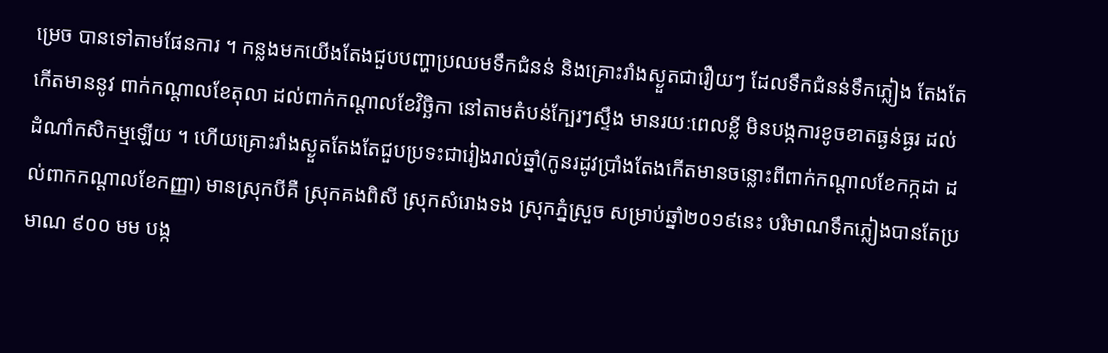ម្រេច បានទៅតាមផែនការ ។ កន្លងមកយើងតែងជួបបញ្ហាប្រឈមទឹកជំនន់ និងគ្រោះរាំងស្ងួតជារឿយៗ ដែលទឹកជំនន់ទឹកភ្លៀង តែងតែកើតមាននូវ ពាក់កណ្តាលខែតុលា ដល់ពាក់កណ្តាលខែវិច្ឆិកា នៅតាមតំបន់ក្បែរៗស្ទឹង មានរយៈពេលខ្លី មិនបង្កការខូចខាតធ្ងន់ធ្ងរ ដល់ដំណាំកសិកម្មឡើយ ។ ហើយគ្រោះរាំងស្ងួតតែងតែជួបប្រទះជារៀងរាល់ឆ្នាំ(កូនរដូវប្រាំងតែងកើតមានចន្លោះពីពាក់កណ្តាលខែកក្កដា ដល់ពាកកណ្តាលខែកញ្ញា) មានស្រុកបីគឺ ស្រុកគងពិសី ស្រុកសំរោងទង ស្រុកភ្នំស្រួច សម្រាប់ឆ្នាំ២០១៩នេះ បរិមាណទឹកភ្លៀងបានតែប្រមាណ ៩០០ មម បង្ក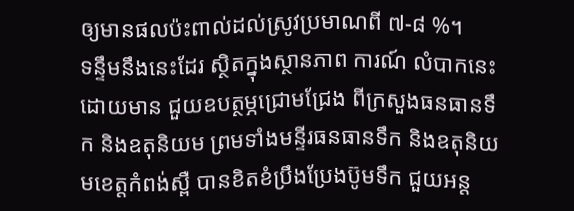ឲ្យមានផលប៉ះពាល់ដល់ស្រូវប្រមាណពី ៧-៨ %។
ទន្ទឹមនឹងនេះដែរ ស្ថិតក្នុងស្ថានភាព ការណ៍ លំបាកនេះដោយមាន ជួយឧបត្ថម្ភជ្រោមជ្រែង ពីក្រសួងធនធានទឹក និងឧតុនិយម ព្រមទាំងមន្ទីរធនធានទឹក និងឧតុនិយមខេត្តកំពង់ស្ពឺ បានខិតខំប្រឹងប្រែងប៊ូមទឹក ជួយអន្ត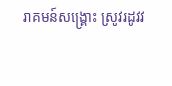រាគមន៍សង្គ្រោះ ស្រូវរដូវវ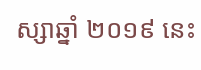ស្សាឆ្នាំ ២០១៩ នេះ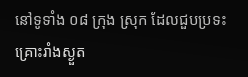នៅទូទាំង ០៨ ក្រុង ស្រុក ដែលជួបប្រទះគ្រោះរាំងស្ងួត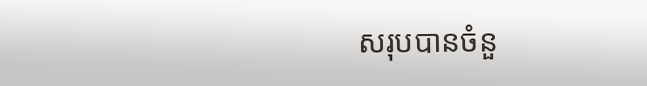សរុបបានចំនួ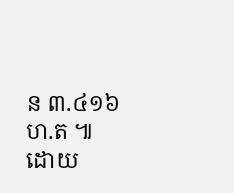ន ៣.៤១៦ ហ.ត ៕
ដោយ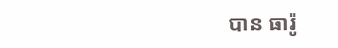បាន ធារ៉ូ